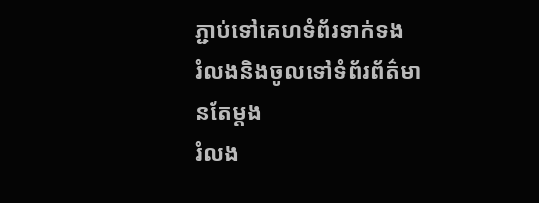ភ្ជាប់ទៅគេហទំព័រទាក់ទង
រំលងនិងចូលទៅទំព័រព័ត៌មានតែម្តង
រំលង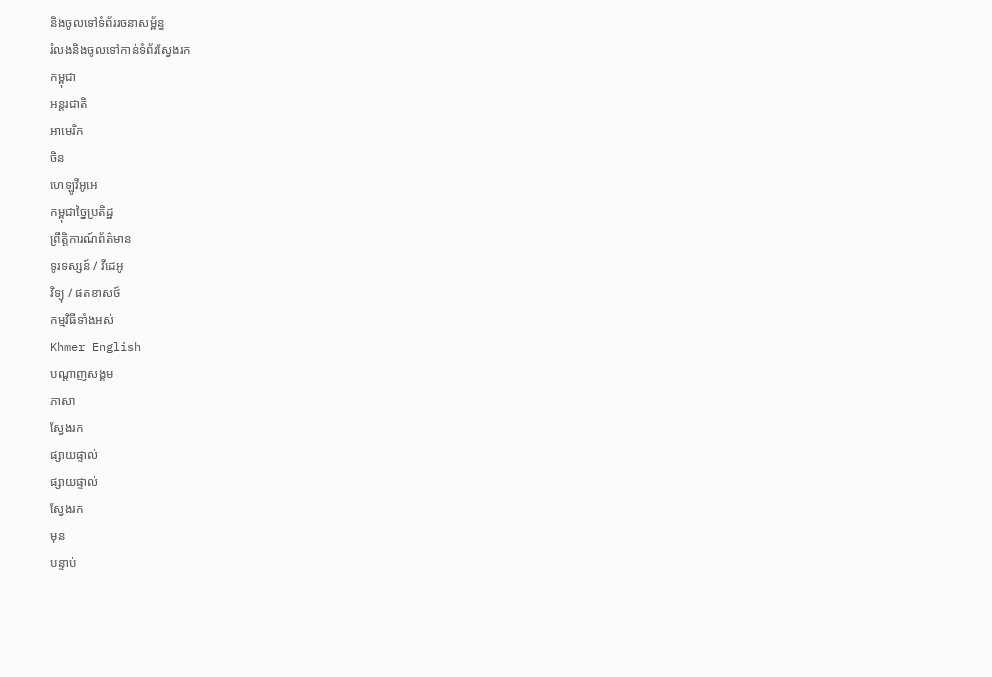និងចូលទៅទំព័ររចនាសម្ព័ន្ធ
រំលងនិងចូលទៅកាន់ទំព័រស្វែងរក
កម្ពុជា
អន្តរជាតិ
អាមេរិក
ចិន
ហេឡូវីអូអេ
កម្ពុជាច្នៃប្រតិដ្ឋ
ព្រឹត្តិការណ៍ព័ត៌មាន
ទូរទស្សន៍ / វីដេអូ
វិទ្យុ / ផតខាសថ៍
កម្មវិធីទាំងអស់
Khmer English
បណ្តាញសង្គម
ភាសា
ស្វែងរក
ផ្សាយផ្ទាល់
ផ្សាយផ្ទាល់
ស្វែងរក
មុន
បន្ទាប់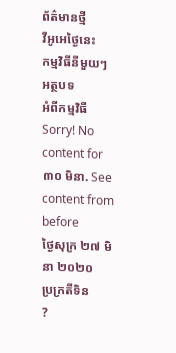ព័ត៌មានថ្មី
វីអូអេថ្ងៃនេះ
កម្មវិធីនីមួយៗ
អត្ថបទ
អំពីកម្មវិធី
Sorry! No content for ៣០ មិនា. See content from before
ថ្ងៃសុក្រ ២៧ មិនា ២០២០
ប្រក្រតីទិន
?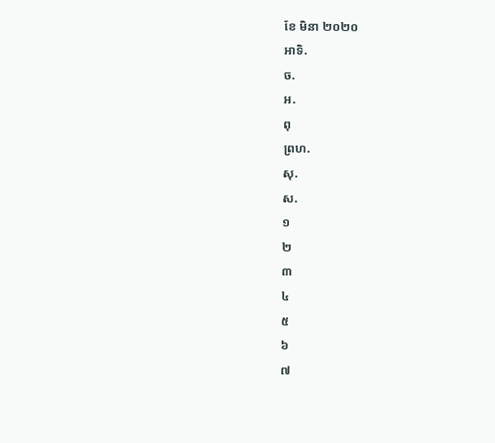ខែ មិនា ២០២០
អាទិ.
ច.
អ.
ពុ
ព្រហ.
សុ.
ស.
១
២
៣
៤
៥
៦
៧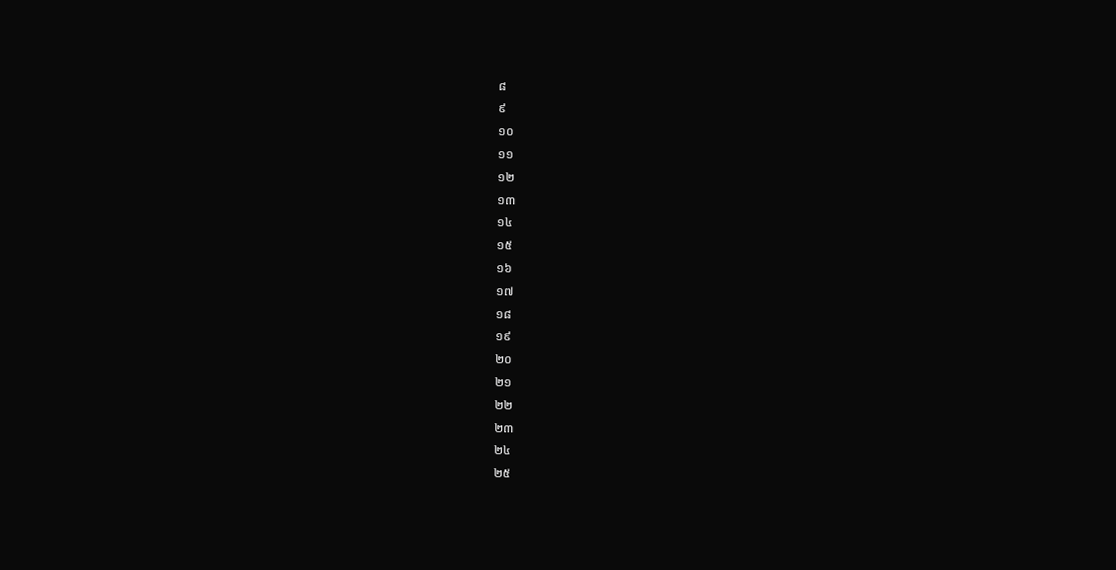៨
៩
១០
១១
១២
១៣
១៤
១៥
១៦
១៧
១៨
១៩
២០
២១
២២
២៣
២៤
២៥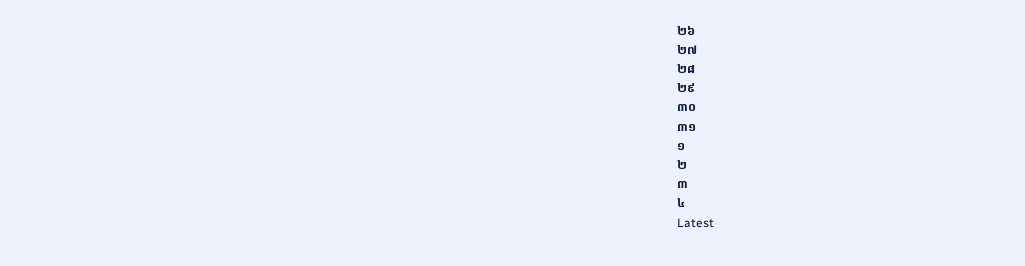២៦
២៧
២៨
២៩
៣០
៣១
១
២
៣
៤
Latest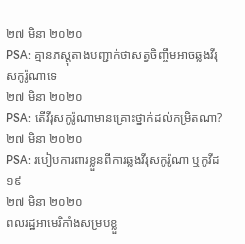២៧ មិនា ២០២០
PSA: គ្មានភស្តុតាងបញ្ជាក់ថាសត្វចិញ្ចឹមអាចឆ្លងវីរុសកូរ៉ូណាទេ
២៧ មិនា ២០២០
PSA: តើវីរុសកូរ៉ូណាមានគ្រោះថ្នាក់ដល់កម្រិតណា?
២៧ មិនា ២០២០
PSA: របៀបការពារខ្លួនពីការឆ្លងវីរុសកូរ៉ូណា ឬកូវីដ១៩
២៧ មិនា ២០២០
ពលរដ្ឋអាមេរិកាំងសម្របខ្លួ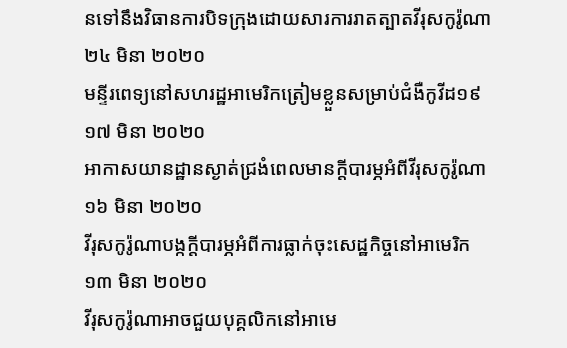នទៅនឹងវិធានការបិទក្រុងដោយសារការរាតត្បាតវីរុសកូរ៉ូណា
២៤ មិនា ២០២០
មន្ទីរពេទ្យនៅសហរដ្ឋអាមេរិកត្រៀមខ្លួនសម្រាប់ជំងឺកូវីដ១៩
១៧ មិនា ២០២០
អាកាសយានដ្ឋានស្ងាត់ជ្រងំពេលមានក្តីបារម្ភអំពីវីរុសកូរ៉ូណា
១៦ មិនា ២០២០
វីរុសកូរ៉ូណាបង្កក្តីបារម្ភអំពីការធ្លាក់ចុះសេដ្ឋកិច្ចនៅអាមេរិក
១៣ មិនា ២០២០
វីរុសកូរ៉ូណាអាចជួយបុគ្គលិកនៅអាមេ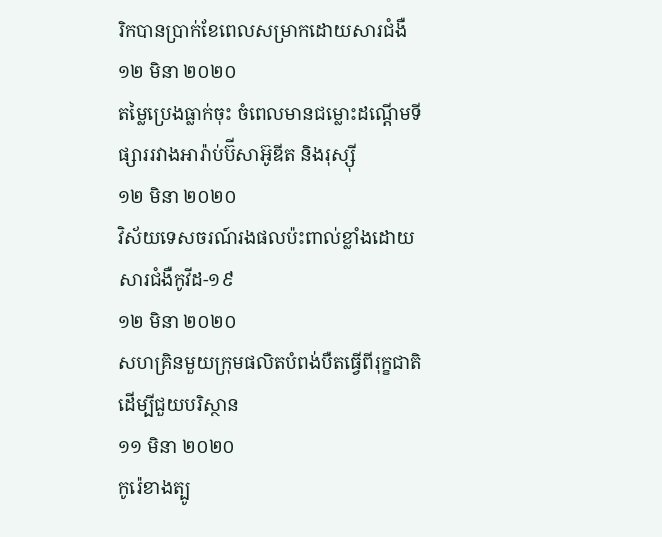រិកបានប្រាក់ខែពេលសម្រាកដោយសារជំងឺ
១២ មិនា ២០២០
តម្លៃប្រេងធ្លាក់ចុះ ចំពេលមានជម្លោះដណ្តើមទីផ្សាររវាងអារ៉ាប់ប៊ីសាអ៊ូឌីត និងរុស្ស៊ី
១២ មិនា ២០២០
វិស័យទេសចរណ៍រងផលប៉ះពាល់ខ្លាំងដោយសារជំងឺកូវីដ-១៩
១២ មិនា ២០២០
សហគ្រិនមួយក្រុមផលិតបំពង់បឺតធ្វើពីរុក្ខជាតិដើម្បីជួយបរិស្ថាន
១១ មិនា ២០២០
កូរ៉េខាងត្បូ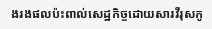ងរងផលប៉ះពាល់សេដ្ឋកិច្ចដោយសារវីរុសកូ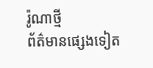រ៉ូណាថ្មី
ព័ត៌មានផ្សេងទៀត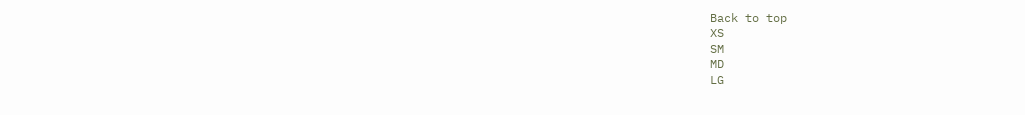Back to top
XS
SM
MD
LG